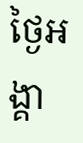ថ្ងៃអង្គា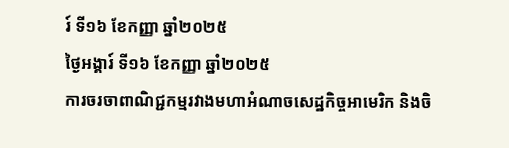រ៍ ទី១៦ ខែកញ្ញា ឆ្នាំ២០២៥
ថ្ងៃអង្គារ៍ ទី១៦ ខែកញ្ញា ឆ្នាំ២០២៥
ការចរចាពាណិជ្ជកម្មរវាងមហាអំណាចសេដ្ឋកិច្ចអាមេរិក និងចិ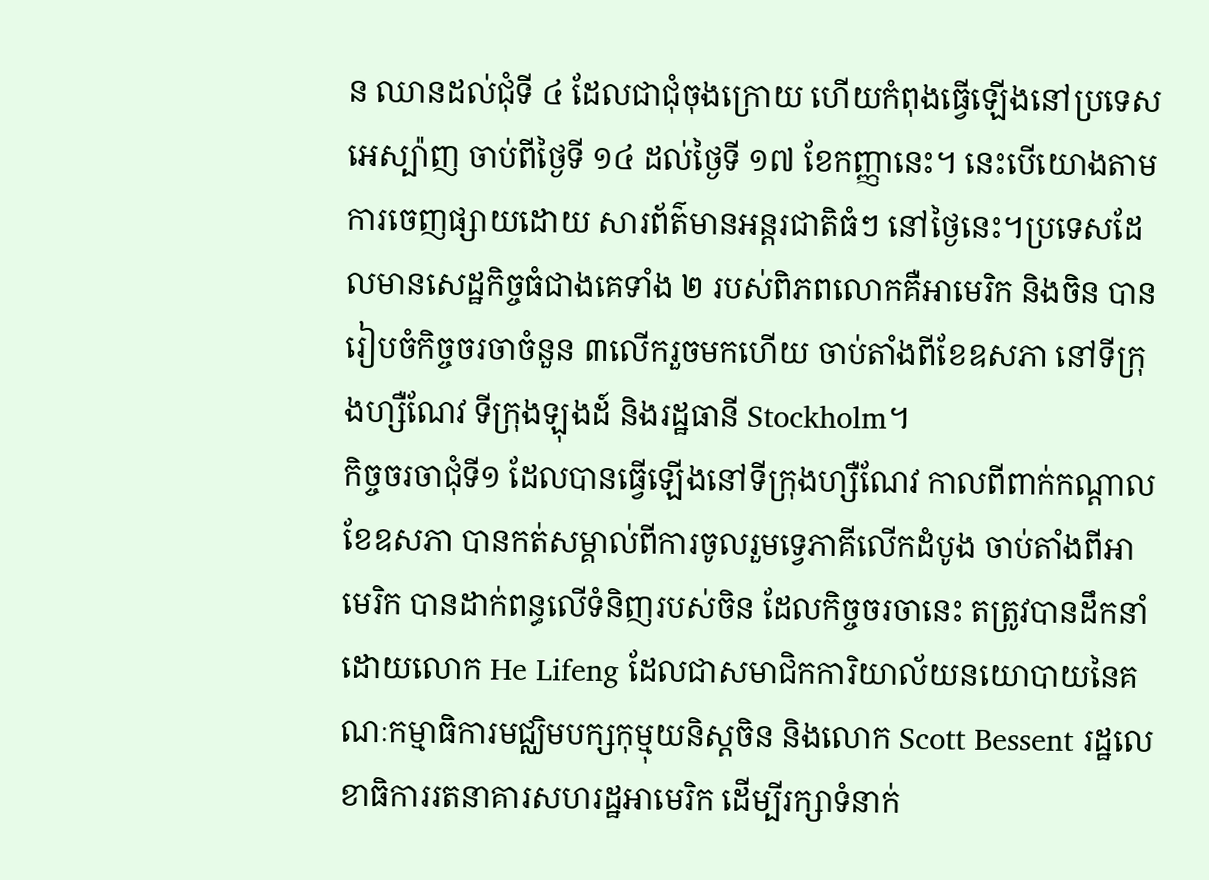ន ឈានដល់ជុំទី ៤ ដែលជាជុំចុងក្រោយ ហើយកំពុងធ្វើឡើងនៅប្រទេសអេស្ប៉ាញ ចាប់ពីថ្ងៃទី ១៤ ដល់ថ្ងៃទី ១៧ ខែកញ្ញានេះ។ នេះបើយោងតាមការចេញផ្សាយដោយ សារព័ត៌មានអន្តរជាតិធំៗ នៅថ្ងៃនេះ។ប្រទេសដែលមានសេដ្ឋកិច្ចធំជាងគេទាំង ២ របស់ពិភពលោកគឺអាមេរិក និងចិន បានរៀបចំកិច្ចចរចាចំនួន ៣លើករួចមកហើយ ចាប់តាំងពីខែឧសភា នៅទីក្រុងហ្សឺណែវ ទីក្រុងឡុងដ៍ និងរដ្ឋធានី Stockholm។
កិច្ចចរចាជុំទី១ ដែលបានធ្វើឡើងនៅទីក្រុងហ្សឺណែវ កាលពីពាក់កណ្តាលខែឧសភា បានកត់សម្គាល់ពីការចូលរួមទ្វេភាគីលើកដំបូង ចាប់តាំងពីអាមេរិក បានដាក់ពន្ធលើទំនិញរបស់ចិន ដែលកិច្ចចរចានេះ តត្រូវបានដឹកនាំដោយលោក He Lifeng ដែលជាសមាជិកការិយាល័យនយោបាយនៃគណៈកម្មាធិការមជ្ឈិមបក្សកុម្មុយនិស្តចិន និងលោក Scott Bessent រដ្ឋលេខាធិការរតនាគារសហរដ្ឋអាមេរិក ដើម្បីរក្សាទំនាក់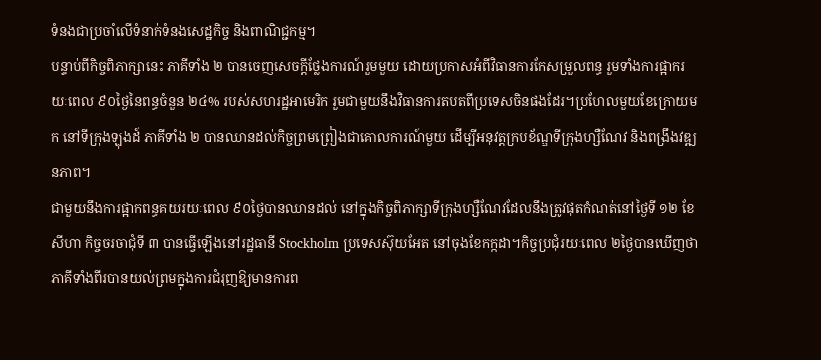ទំនងជាប្រចាំលើទំនាក់ទំនងសេដ្ឋកិច្ច និងពាណិជ្ជកម្ម។
បន្ទាប់ពីកិច្ចពិភាក្សានេះ ភាគីទាំង ២ បានចេញសេចក្តីថ្លែងការណ៍រួមមួយ ដោយប្រកាសអំពីវិធានការកែសម្រួលពន្ធ រួមទាំងការផ្អាករយៈពេល ៩០ថ្ងៃនៃពន្ធចំនួន ២៤% របស់សហរដ្ឋអាមេរិក រួមជាមួយនឹងវិធានការតបតពីប្រទេសចិនផងដែរ។ប្រហែលមួយខែក្រោយមក នៅទីក្រុងឡុងដ៍ ភាគីទាំង ២ បានឈានដល់កិច្ចព្រមព្រៀងជាគោលការណ៍មួយ ដើម្បីអនុវត្តក្របខ័ណ្ឌទីក្រុងហ្សឺណែវ និងពង្រឹងវឌ្ឍនភាព។
ជាមួយនឹងការផ្អាកពន្ធគយរយៈពេល ៩០ថ្ងៃបានឈានដល់ នៅក្នុងកិច្ចពិភាក្សាទីក្រុងហ្សឺណែវដែលនឹងត្រូវផុតកំណត់នៅថ្ងៃទី ១២ ខែសីហា កិច្ចចរចាជុំទី ៣ បានធ្វើឡើងនៅរដ្ឋធានី Stockholm ប្រទេសស៊ុយអែត នៅចុងខែកក្កដា។កិច្ចប្រជុំរយៈពេល ២ថ្ងៃបានឃើញថា ភាគីទាំងពីរបានយល់ព្រមក្នុងការជំរុញឱ្យមានការព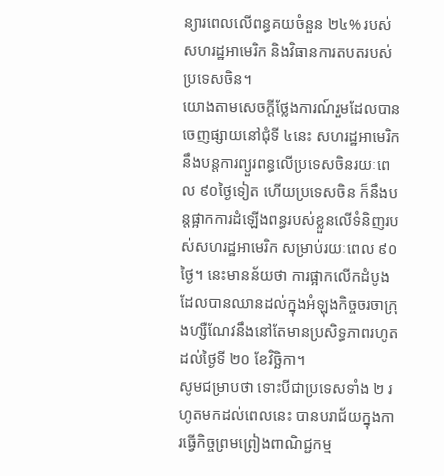ន្យារពេលលើពន្ធគយចំនួន ២៤% របស់សហរដ្ឋអាមេរិក និងវិធានការតបតរបស់ប្រទេសចិន។
យោងតាមសេចក្តីថ្លែងការណ៍រួមដែលបានចេញផ្សាយនៅជុំទី ៤នេះ សហរដ្ឋអាមេរិក នឹងបន្តការព្យួរពន្ធលើប្រទេសចិនរយៈពេល ៩០ថ្ងៃទៀត ហើយប្រទេសចិន ក៏នឹងបន្តផ្អាកការដំឡើងពន្ធរបស់ខ្លួនលើទំនិញរបស់សហរដ្ឋអាមេរិក សម្រាប់រយៈពេល ៩០ថ្ងៃ។ នេះមានន័យថា ការផ្អាកលើកដំបូងដែលបានឈានដល់ក្នុងអំឡុងកិច្ចចរចាក្រុងហ្សឺណែវនឹងនៅតែមានប្រសិទ្ធភាពរហូតដល់ថ្ងៃទី ២០ ខែវិច្ឆិកា។
សូមជម្រាបថា ទោះបីជាប្រទេសទាំង ២ រហូតមកដល់ពេលនេះ បានបរាជ័យក្នុងការធ្វើកិច្ចព្រមព្រៀងពាណិជ្ជកម្ម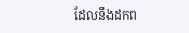ដែលនឹងដកព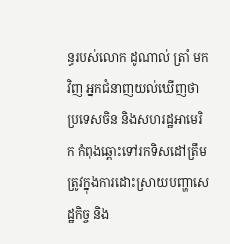ន្ធរបស់លោក ដូណាល់ ត្រាំ មកវិញ អ្នកជំនាញយល់ឃើញថា ប្រទេសចិន និងសហរដ្ឋអាមេរិក កំពុងឆ្ពោះទៅរកទិសដៅត្រឹមត្រូវក្នុងការដោះស្រាយបញ្ហាសេដ្ឋកិច្ច និង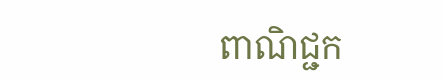ពាណិជ្ជក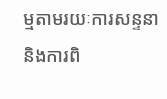ម្មតាមរយៈការសន្ទនា និងការពិ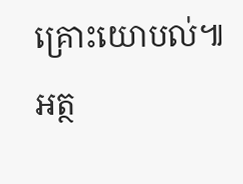គ្រោះយោបល់៕
អត្ថ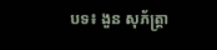បទ៖ ងួន សុភ័ត្រ្តា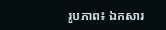រូបភាព៖ ឯកសារ